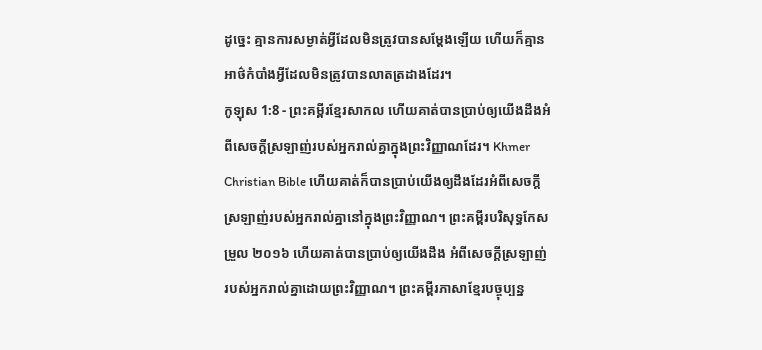ដូច្នេះ គ្មានការសម្ងាត់អ្វីដែលមិនត្រូវបានសម្ដែងឡើយ ហើយក៏គ្មានអាថ៌កំបាំងអ្វីដែលមិនត្រូវបានលាតត្រដាងដែរ។
កូឡុស 1:8 - ព្រះគម្ពីរខ្មែរសាកល ហើយគាត់បានប្រាប់ឲ្យយើងដឹងអំពីសេចក្ដីស្រឡាញ់របស់អ្នករាល់គ្នាក្នុងព្រះវិញ្ញាណដែរ។ Khmer Christian Bible ហើយគាត់ក៏បានប្រាប់យើងឲ្យដឹងដែរអំពីសេចក្ដីស្រឡាញ់របស់អ្នករាល់គ្នានៅក្នុងព្រះវិញ្ញាណ។ ព្រះគម្ពីរបរិសុទ្ធកែសម្រួល ២០១៦ ហើយគាត់បានប្រាប់ឲ្យយើងដឹង អំពីសេចក្តីស្រឡាញ់របស់អ្នករាល់គ្នាដោយព្រះវិញ្ញាណ។ ព្រះគម្ពីរភាសាខ្មែរបច្ចុប្បន្ន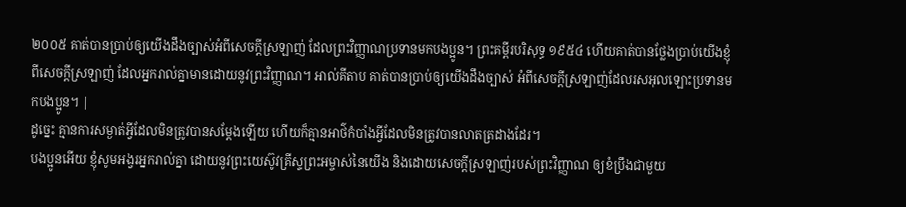២០០៥ គាត់បានប្រាប់ឲ្យយើងដឹងច្បាស់អំពីសេចក្ដីស្រឡាញ់ ដែលព្រះវិញ្ញាណប្រទានមកបងប្អូន។ ព្រះគម្ពីរបរិសុទ្ធ ១៩៥៤ ហើយគាត់បានថ្លែងប្រាប់យើងខ្ញុំ ពីសេចក្ដីស្រឡាញ់ ដែលអ្នករាល់គ្នាមានដោយនូវព្រះវិញ្ញាណ។ អាល់គីតាប គាត់បានប្រាប់ឲ្យយើងដឹងច្បាស់ អំពីសេចក្ដីស្រឡាញ់ដែលរសអុលឡោះប្រទានមកបងប្អូន។ |
ដូច្នេះ គ្មានការសម្ងាត់អ្វីដែលមិនត្រូវបានសម្ដែងឡើយ ហើយក៏គ្មានអាថ៌កំបាំងអ្វីដែលមិនត្រូវបានលាតត្រដាងដែរ។
បងប្អូនអើយ ខ្ញុំសូមអង្វរអ្នករាល់គ្នា ដោយនូវព្រះយេស៊ូវគ្រីស្ទព្រះអម្ចាស់នៃយើង និងដោយសេចក្ដីស្រឡាញ់របស់ព្រះវិញ្ញាណ ឲ្យខំប្រឹងជាមួយ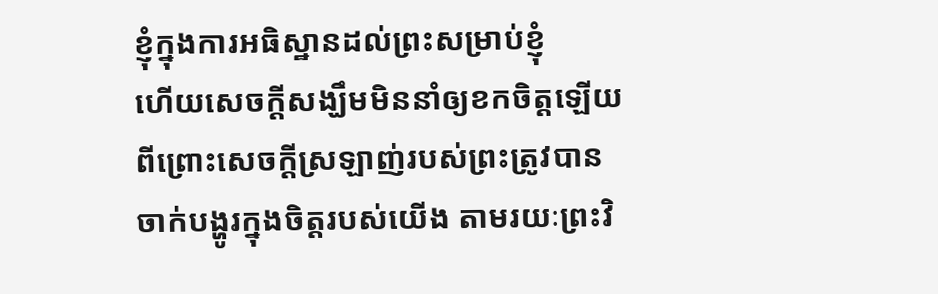ខ្ញុំក្នុងការអធិស្ឋានដល់ព្រះសម្រាប់ខ្ញុំ
ហើយសេចក្ដីសង្ឃឹមមិននាំឲ្យខកចិត្តឡើយ ពីព្រោះសេចក្ដីស្រឡាញ់របស់ព្រះត្រូវបានចាក់បង្ហូរក្នុងចិត្តរបស់យើង តាមរយៈព្រះវិ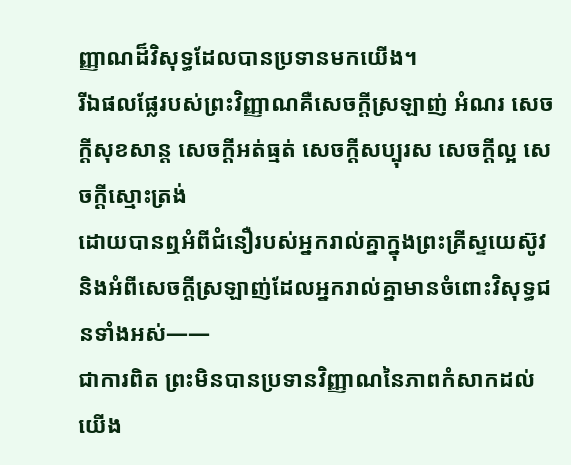ញ្ញាណដ៏វិសុទ្ធដែលបានប្រទានមកយើង។
រីឯផលផ្លែរបស់ព្រះវិញ្ញាណគឺសេចក្ដីស្រឡាញ់ អំណរ សេចក្ដីសុខសាន្ត សេចក្ដីអត់ធ្មត់ សេចក្ដីសប្បុរស សេចក្ដីល្អ សេចក្ដីស្មោះត្រង់
ដោយបានឮអំពីជំនឿរបស់អ្នករាល់គ្នាក្នុងព្រះគ្រីស្ទយេស៊ូវ និងអំពីសេចក្ដីស្រឡាញ់ដែលអ្នករាល់គ្នាមានចំពោះវិសុទ្ធជនទាំងអស់——
ជាការពិត ព្រះមិនបានប្រទានវិញ្ញាណនៃភាពកំសាកដល់យើង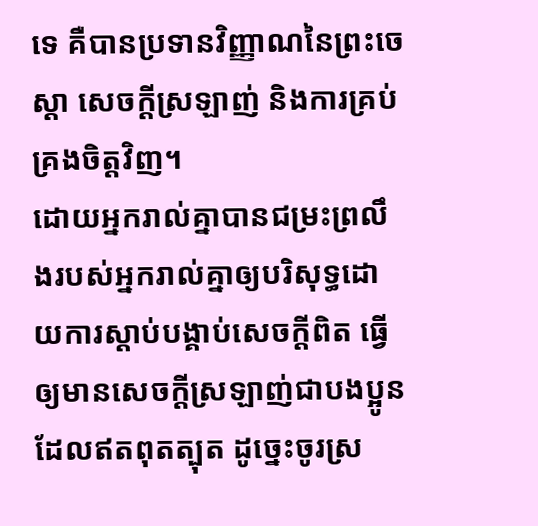ទេ គឺបានប្រទានវិញ្ញាណនៃព្រះចេស្ដា សេចក្ដីស្រឡាញ់ និងការគ្រប់គ្រងចិត្តវិញ។
ដោយអ្នករាល់គ្នាបានជម្រះព្រលឹងរបស់អ្នករាល់គ្នាឲ្យបរិសុទ្ធដោយការស្ដាប់បង្គាប់សេចក្ដីពិត ធ្វើឲ្យមានសេចក្ដីស្រឡាញ់ជាបងប្អូនដែលឥតពុតត្បុត ដូច្នេះចូរស្រ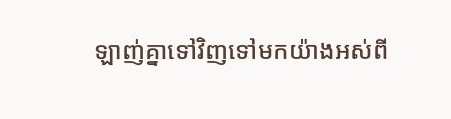ឡាញ់គ្នាទៅវិញទៅមកយ៉ាងអស់ពី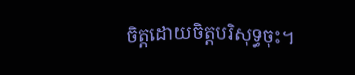ចិត្តដោយចិត្តបរិសុទ្ធចុះ។